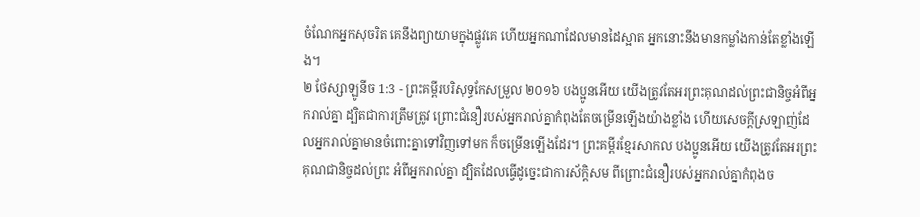ចំណែកអ្នកសុចរិត គេនឹងព្យាយាមក្នុងផ្លូវគេ ហើយអ្នកណាដែលមានដៃស្អាត អ្នកនោះនឹងមានកម្លាំងកាន់តែខ្លាំងឡើង។
២ ថែស្សាឡូនីច 1:3 - ព្រះគម្ពីរបរិសុទ្ធកែសម្រួល ២០១៦ បងប្អូនអើយ យើងត្រូវតែអរព្រះគុណដល់ព្រះជានិច្ចអំពីអ្នករាល់គ្នា ដ្បិតជាការត្រឹមត្រូវ ព្រោះជំនឿរបស់អ្នករាល់គ្នាកំពុងតែចម្រើនឡើងយ៉ាងខ្លាំង ហើយសេចក្ដីស្រឡាញ់ដែលអ្នករាល់គ្នាមានចំពោះគ្នាទៅវិញទៅមក ក៏ចម្រើនឡើងដែរ។ ព្រះគម្ពីរខ្មែរសាកល បងប្អូនអើយ យើងត្រូវតែអរព្រះគុណជានិច្ចដល់ព្រះ អំពីអ្នករាល់គ្នា ដ្បិតដែលធ្វើដូច្នេះជាការស័ក្ដិសម ពីព្រោះជំនឿរបស់អ្នករាល់គ្នាកំពុងច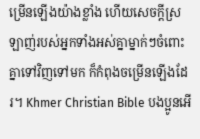ម្រើនឡើងយ៉ាងខ្លាំង ហើយសេចក្ដីស្រឡាញ់របស់អ្នកទាំងអស់គ្នាម្នាក់ៗចំពោះគ្នាទៅវិញទៅមក ក៏កំពុងចម្រើនឡើងដែរ។ Khmer Christian Bible បងប្អូនអើ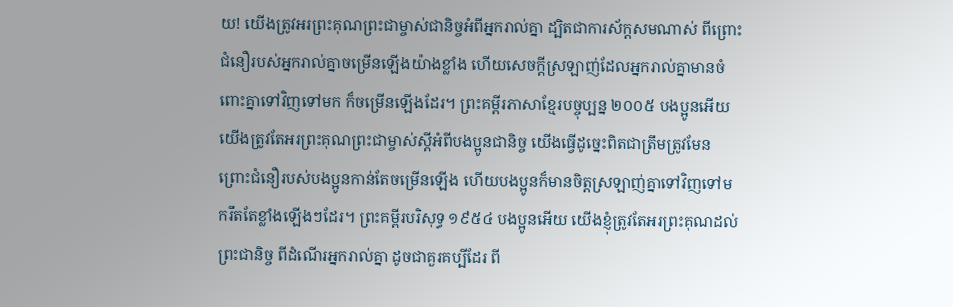យ! យើងត្រូវអរព្រះគុណព្រះជាម្ចាស់ជានិច្ចអំពីអ្នករាល់គ្នា ដ្បិតជាការស័ក្តសមណាស់ ពីព្រោះជំនឿរបស់អ្នករាល់គ្នាចម្រើនឡើងយ៉ាងខ្លាំង ហើយសេចក្ដីស្រឡាញ់ដែលអ្នករាល់គ្នាមានចំពោះគ្នាទៅវិញទៅមក ក៏ចម្រើនឡើងដែរ។ ព្រះគម្ពីរភាសាខ្មែរបច្ចុប្បន្ន ២០០៥ បងប្អូនអើយ យើងត្រូវតែអរព្រះគុណព្រះជាម្ចាស់ស្ដីអំពីបងប្អូនជានិច្ច យើងធ្វើដូច្នេះពិតជាត្រឹមត្រូវមែន ព្រោះជំនឿរបស់បងប្អូនកាន់តែចម្រើនឡើង ហើយបងប្អូនក៏មានចិត្តស្រឡាញ់គ្នាទៅវិញទៅមករឹតតែខ្លាំងឡើងៗដែរ។ ព្រះគម្ពីរបរិសុទ្ធ ១៩៥៤ បងប្អូនអើយ យើងខ្ញុំត្រូវតែអរព្រះគុណដល់ព្រះជានិច្ច ពីដំណើរអ្នករាល់គ្នា ដូចជាគួរគប្បីដែរ ពី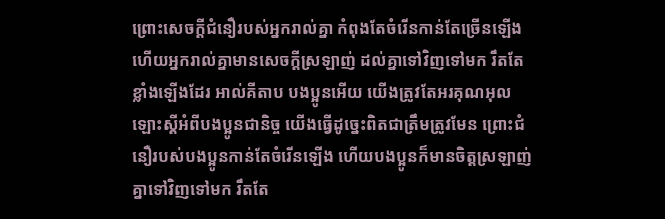ព្រោះសេចក្ដីជំនឿរបស់អ្នករាល់គ្នា កំពុងតែចំរើនកាន់តែច្រើនឡើង ហើយអ្នករាល់គ្នាមានសេចក្ដីស្រឡាញ់ ដល់គ្នាទៅវិញទៅមក រឹតតែខ្លាំងឡើងដែរ អាល់គីតាប បងប្អូនអើយ យើងត្រូវតែអរគុណអុលឡោះស្ដីអំពីបងប្អូនជានិច្ច យើងធ្វើដូច្នេះពិតជាត្រឹមត្រូវមែន ព្រោះជំនឿរបស់បងប្អូនកាន់តែចំរើនឡើង ហើយបងប្អូនក៏មានចិត្ដស្រឡាញ់គ្នាទៅវិញទៅមក រឹតតែ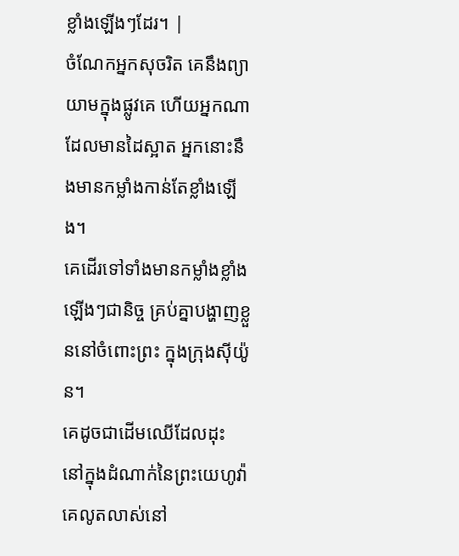ខ្លាំងឡើងៗដែរ។ |
ចំណែកអ្នកសុចរិត គេនឹងព្យាយាមក្នុងផ្លូវគេ ហើយអ្នកណាដែលមានដៃស្អាត អ្នកនោះនឹងមានកម្លាំងកាន់តែខ្លាំងឡើង។
គេដើរទៅទាំងមានកម្លាំងខ្លាំងឡើងៗជានិច្ច គ្រប់គ្នាបង្ហាញខ្លួននៅចំពោះព្រះ ក្នុងក្រុងស៊ីយ៉ូន។
គេដូចជាដើមឈើដែលដុះ នៅក្នុងដំណាក់នៃព្រះយេហូវ៉ា គេលូតលាស់នៅ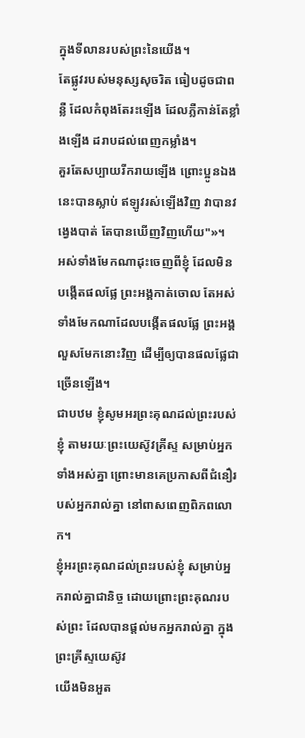ក្នុងទីលានរបស់ព្រះនៃយើង។
តែផ្លូវរបស់មនុស្សសុចរិត ធៀបដូចជាពន្លឺ ដែលកំពុងតែរះឡើង ដែលភ្លឺកាន់តែខ្លាំងឡើង ដរាបដល់ពេញកម្លាំង។
គួរតែសប្បាយរីករាយឡើង ព្រោះប្អូនឯងនេះបានស្លាប់ ឥឡូវរស់ឡើងវិញ វាបានវង្វេងបាត់ តែបានឃើញវិញហើយ"»។
អស់ទាំងមែកណាដុះចេញពីខ្ញុំ ដែលមិនបង្កើតផលផ្លែ ព្រះអង្គកាត់ចោល តែអស់ទាំងមែកណាដែលបង្កើតផលផ្លែ ព្រះអង្គលួសមែកនោះវិញ ដើម្បីឲ្យបានផលផ្លែជាច្រើនឡើង។
ជាបឋម ខ្ញុំសូមអរព្រះគុណដល់ព្រះរបស់ខ្ញុំ តាមរយៈព្រះយេស៊ូវគ្រីស្ទ សម្រាប់អ្នកទាំងអស់គ្នា ព្រោះមានគេប្រកាសពីជំនឿរបស់អ្នករាល់គ្នា នៅពាសពេញពិភពលោក។
ខ្ញុំអរព្រះគុណដល់ព្រះរបស់ខ្ញុំ សម្រាប់អ្នករាល់គ្នាជានិច្ច ដោយព្រោះព្រះគុណរបស់ព្រះ ដែលបានផ្តល់មកអ្នករាល់គ្នា ក្នុងព្រះគ្រីស្ទយេស៊ូវ
យើងមិនអួត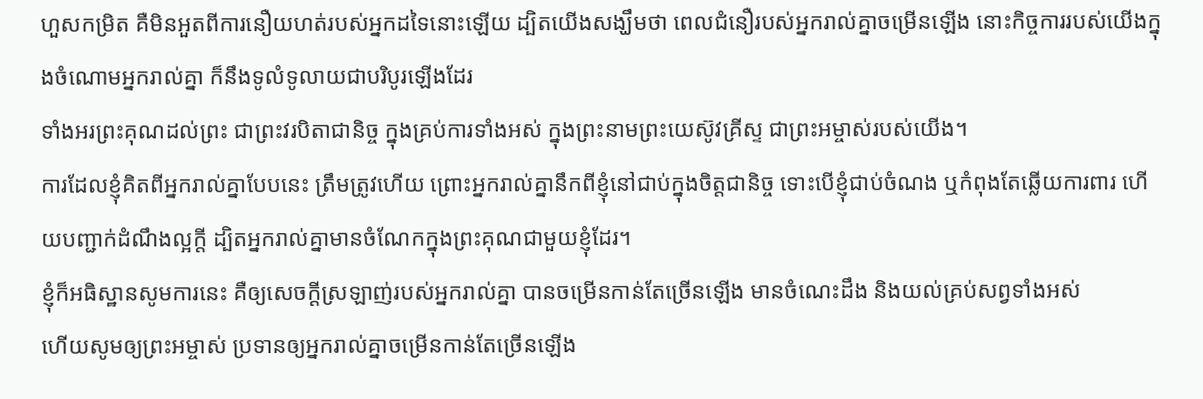ហួសកម្រិត គឺមិនអួតពីការនឿយហត់របស់អ្នកដទៃនោះឡើយ ដ្បិតយើងសង្ឃឹមថា ពេលជំនឿរបស់អ្នករាល់គ្នាចម្រើនឡើង នោះកិច្ចការរបស់យើងក្នុងចំណោមអ្នករាល់គ្នា ក៏នឹងទូលំទូលាយជាបរិបូរឡើងដែរ
ទាំងអរព្រះគុណដល់ព្រះ ជាព្រះវរបិតាជានិច្ច ក្នុងគ្រប់ការទាំងអស់ ក្នុងព្រះនាមព្រះយេស៊ូវគ្រីស្ទ ជាព្រះអម្ចាស់របស់យើង។
ការដែលខ្ញុំគិតពីអ្នករាល់គ្នាបែបនេះ ត្រឹមត្រូវហើយ ព្រោះអ្នករាល់គ្នានឹកពីខ្ញុំនៅជាប់ក្នុងចិត្តជានិច្ច ទោះបើខ្ញុំជាប់ចំណង ឬកំពុងតែឆ្លើយការពារ ហើយបញ្ជាក់ដំណឹងល្អក្តី ដ្បិតអ្នករាល់គ្នាមានចំណែកក្នុងព្រះគុណជាមួយខ្ញុំដែរ។
ខ្ញុំក៏អធិស្ឋានសូមការនេះ គឺឲ្យសេចក្ដីស្រឡាញ់របស់អ្នករាល់គ្នា បានចម្រើនកាន់តែច្រើនឡើង មានចំណេះដឹង និងយល់គ្រប់សព្វទាំងអស់
ហើយសូមឲ្យព្រះអម្ចាស់ ប្រទានឲ្យអ្នករាល់គ្នាចម្រើនកាន់តែច្រើនឡើង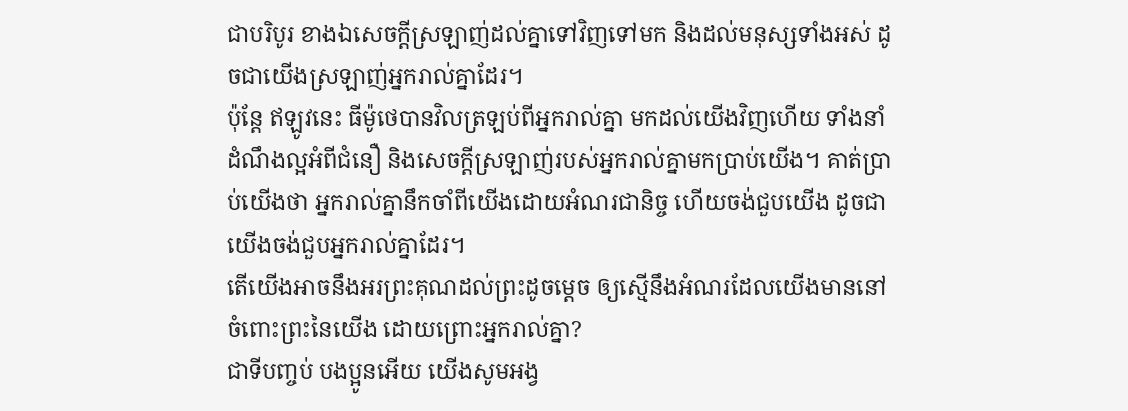ជាបរិបូរ ខាងឯសេចក្ដីស្រឡាញ់ដល់គ្នាទៅវិញទៅមក និងដល់មនុស្សទាំងអស់ ដូចជាយើងស្រឡាញ់អ្នករាល់គ្នាដែរ។
ប៉ុន្ដែ ឥឡូវនេះ ធីម៉ូថេបានវិលត្រឡប់ពីអ្នករាល់គ្នា មកដល់យើងវិញហើយ ទាំងនាំដំណឹងល្អអំពីជំនឿ និងសេចក្ដីស្រឡាញ់របស់អ្នករាល់គ្នាមកប្រាប់យើង។ គាត់ប្រាប់យើងថា អ្នករាល់គ្នានឹកចាំពីយើងដោយអំណរជានិច្ច ហើយចង់ជួបយើង ដូចជាយើងចង់ជួបអ្នករាល់គ្នាដែរ។
តើយើងអាចនឹងអរព្រះគុណដល់ព្រះដូចម្តេច ឲ្យស្មើនឹងអំណរដែលយើងមាននៅចំពោះព្រះនៃយើង ដោយព្រោះអ្នករាល់គ្នា?
ជាទីបញ្ចប់ បងប្អូនអើយ យើងសូមអង្វ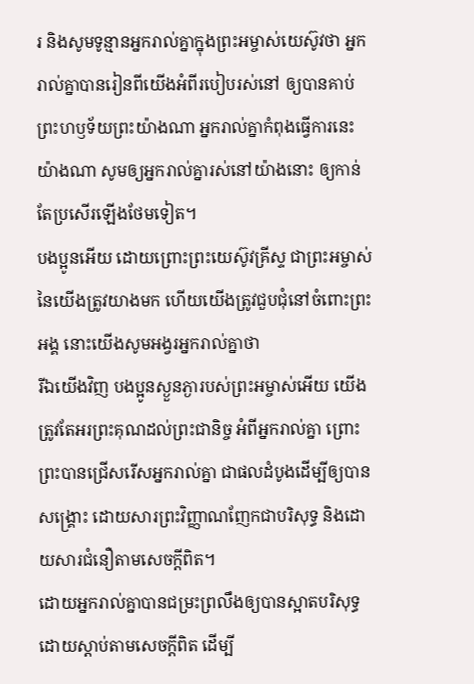រ និងសូមទូន្មានអ្នករាល់គ្នាក្នុងព្រះអម្ចាស់យេស៊ូវថា អ្នករាល់គ្នាបានរៀនពីយើងអំពីរបៀបរស់នៅ ឲ្យបានគាប់ព្រះហឫទ័យព្រះយ៉ាងណា អ្នករាល់គ្នាកំពុងធ្វើការនេះយ៉ាងណា សូមឲ្យអ្នករាល់គ្នារស់នៅយ៉ាងនោះ ឲ្យកាន់តែប្រសើរឡើងថែមទៀត។
បងប្អូនអើយ ដោយព្រោះព្រះយេស៊ូវគ្រីស្ទ ជាព្រះអម្ចាស់នៃយើងត្រូវយាងមក ហើយយើងត្រូវជួបជុំនៅចំពោះព្រះអង្គ នោះយើងសូមអង្វរអ្នករាល់គ្នាថា
រីឯយើងវិញ បងប្អូនស្ងួនភ្ងារបស់ព្រះអម្ចាស់អើយ យើងត្រូវតែអរព្រះគុណដល់ព្រះជានិច្ច អំពីអ្នករាល់គ្នា ព្រោះព្រះបានជ្រើសរើសអ្នករាល់គ្នា ជាផលដំបូងដើម្បីឲ្យបានសង្គ្រោះ ដោយសារព្រះវិញ្ញាណញែកជាបរិសុទ្ធ និងដោយសារជំនឿតាមសេចក្ដីពិត។
ដោយអ្នករាល់គ្នាបានជម្រះព្រលឹងឲ្យបានស្អាតបរិសុទ្ធ ដោយស្តាប់តាមសេចក្តីពិត ដើម្បី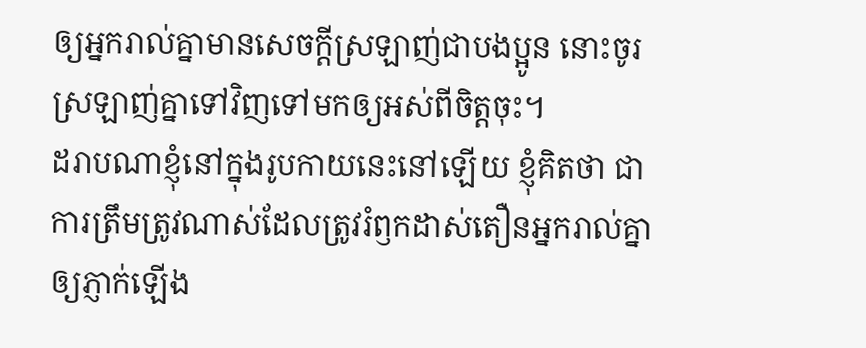ឲ្យអ្នករាល់គ្នាមានសេចក្តីស្រឡាញ់ជាបងប្អូន នោះចូរស្រឡាញ់គ្នាទៅវិញទៅមកឲ្យអស់ពីចិត្តចុះ។
ដរាបណាខ្ញុំនៅក្នុងរូបកាយនេះនៅឡើយ ខ្ញុំគិតថា ជាការត្រឹមត្រូវណាស់ដែលត្រូវរំឭកដាស់តឿនអ្នករាល់គ្នាឲ្យភ្ញាក់ឡើង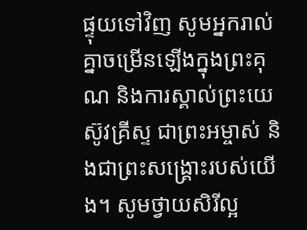ផ្ទុយទៅវិញ សូមអ្នករាល់គ្នាចម្រើនឡើងក្នុងព្រះគុណ និងការស្គាល់ព្រះយេស៊ូវគ្រីស្ទ ជាព្រះអម្ចាស់ និងជាព្រះសង្គ្រោះរបស់យើង។ សូមថ្វាយសិរីល្អ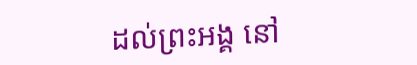ដល់ព្រះអង្គ នៅ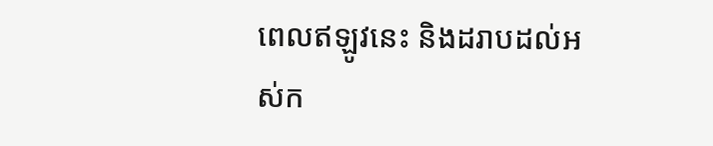ពេលឥឡូវនេះ និងដរាបដល់អស់ក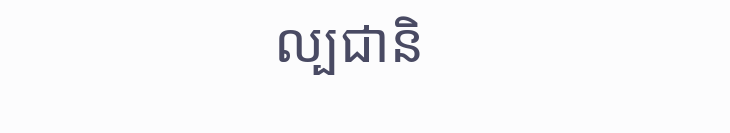ល្បជានិ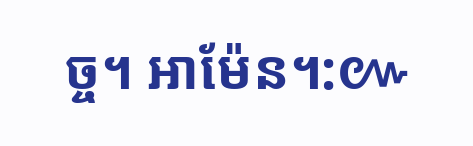ច្ច។ អាម៉ែន។:៚